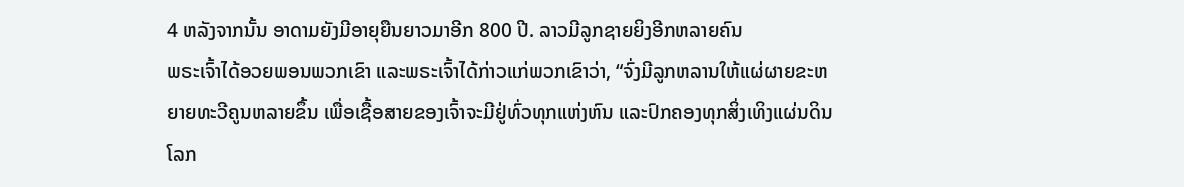4 ຫລັງຈາກນັ້ນ ອາດາມຍັງມີອາຍຸຍືນຍາວມາອີກ 800 ປີ. ລາວມີລູກຊາຍຍິງອີກຫລາຍຄົນ
ພຣະເຈົ້າໄດ້ອວຍພອນພວກເຂົາ ແລະພຣະເຈົ້າໄດ້ກ່າວແກ່ພວກເຂົາວ່າ, “ຈົ່ງມີລູກຫລານໃຫ້ແຜ່ຜາຍຂະຫຍາຍທະວີຄູນຫລາຍຂຶ້ນ ເພື່ອເຊື້ອສາຍຂອງເຈົ້າຈະມີຢູ່ທົ່ວທຸກແຫ່ງຫົນ ແລະປົກຄອງທຸກສິ່ງເທິງແຜ່ນດິນໂລກ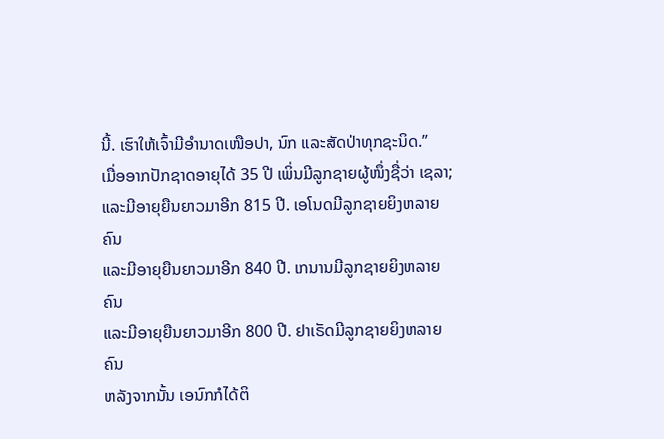ນີ້. ເຮົາໃຫ້ເຈົ້າມີອຳນາດເໜືອປາ, ນົກ ແລະສັດປ່າທຸກຊະນິດ.”
ເມື່ອອາກປັກຊາດອາຍຸໄດ້ 35 ປີ ເພິ່ນມີລູກຊາຍຜູ້ໜຶ່ງຊື່ວ່າ ເຊລາ;
ແລະມີອາຍຸຍືນຍາວມາອີກ 815 ປີ. ເອໂນດມີລູກຊາຍຍິງຫລາຍຄົນ
ແລະມີອາຍຸຍືນຍາວມາອີກ 840 ປີ. ເກນານມີລູກຊາຍຍິງຫລາຍຄົນ
ແລະມີອາຍຸຍືນຍາວມາອີກ 800 ປີ. ຢາເຣັດມີລູກຊາຍຍິງຫລາຍຄົນ
ຫລັງຈາກນັ້ນ ເອນົກກໍໄດ້ຕິ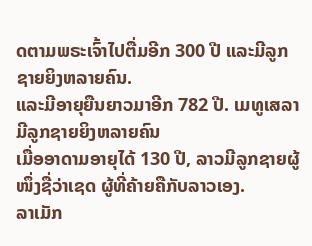ດຕາມພຣະເຈົ້າໄປຕື່ມອີກ 300 ປີ ແລະມີລູກຊາຍຍິງຫລາຍຄົນ.
ແລະມີອາຍຸຍືນຍາວມາອີກ 782 ປີ. ເມທູເສລາມີລູກຊາຍຍິງຫລາຍຄົນ
ເມື່ອອາດາມອາຍຸໄດ້ 130 ປີ, ລາວມີລູກຊາຍຜູ້ໜຶ່ງຊື່ວ່າເຊດ ຜູ້ທີ່ຄ້າຍຄືກັບລາວເອງ.
ລາເມັກ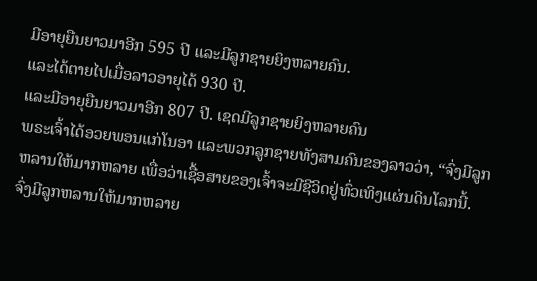ມີອາຍຸຍືນຍາວມາອີກ 595 ປີ ແລະມີລູກຊາຍຍິງຫລາຍຄົນ.
ແລະໄດ້ຕາຍໄປເມື່ອລາວອາຍຸໄດ້ 930 ປີ.
ແລະມີອາຍຸຍືນຍາວມາອີກ 807 ປີ. ເຊດມີລູກຊາຍຍິງຫລາຍຄົນ
ພຣະເຈົ້າໄດ້ອວຍພອນແກ່ໂນອາ ແລະພວກລູກຊາຍທັງສາມຄົນຂອງລາວວ່າ, “ຈົ່ງມີລູກຫລານໃຫ້ມາກຫລາຍ ເພື່ອວ່າເຊື້ອສາຍຂອງເຈົ້າຈະມີຊີວິດຢູ່ທົ່ວເທິງແຜ່ນດິນໂລກນີ້.
ຈົ່ງມີລູກຫລານໃຫ້ມາກຫລາຍ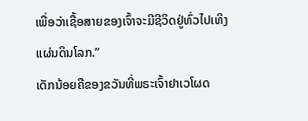ເພື່ອວ່າເຊື້ອສາຍຂອງເຈົ້າຈະມີຊີວິດຢູ່ທົ່ວໄປເທິງແຜ່ນດິນໂລກ.”
ເດັກນ້ອຍຄືຂອງຂວັນທີ່ພຣະເຈົ້າຢາເວໂຜດ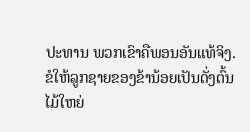ປະທານ ພວກເຂົາຄືພອນອັນແທ້ຈິງ.
ຂໍໃຫ້ລູກຊາຍຂອງຂ້ານ້ອຍເປັນດັ່ງຕົ້ນໄມ້ໃຫຍ່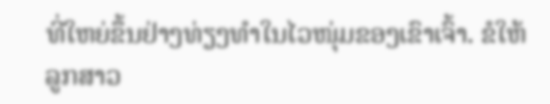ທີ່ໃຫຍ່ຂຶ້ນຢ່າງທ່ຽງທຳໃນໄວໜຸ່ມຂອງເຂົາເຈົ້າ. ຂໍໃຫ້ລູກສາວ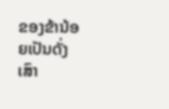ຂອງຂ້ານ້ອຍເປັນດັ່ງເສົາ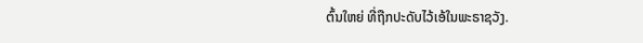ຕົ້ນໃຫຍ່ ທີ່ຖືກປະດັບໄວ້ເອ້ໃນພະຣາຊວັງ.